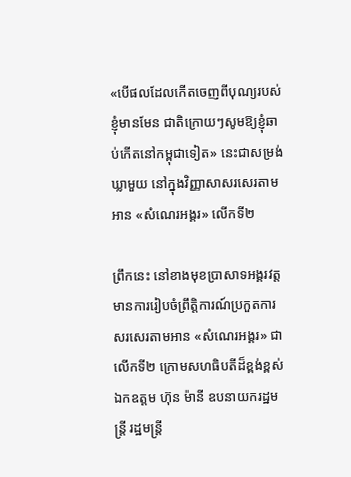«បើផលដែលកើតចេញពីបុណ្យរបស់ខ្ញុំមានមែន ជាតិក្រោយៗសូមឱ្យខ្ញុំឆាប់កើតនៅកម្ពុជាទៀត» នេះជាសម្រង់ឃ្លាមួយ នៅក្នុងវិញ្ញាសាសរសេរតាមអាន «សំណេរអង្គរ» លើកទី២

ព្រឹកនេះ នៅខាងមុខប្រាសាទអង្គរវត្ត មានការរៀបចំព្រឹត្តិការណ៍ប្រកួតការសរសេរតាមអាន «សំណេរអង្គរ» ជាលើកទី២ ក្រោមសហធិបតីដ៏ខ្ពង់ខ្ពស់ ឯកឧត្តម ហ៊ុន ម៉ានី ឧបនាយករដ្ឋមន្ត្រី រដ្ឋមន្ត្រី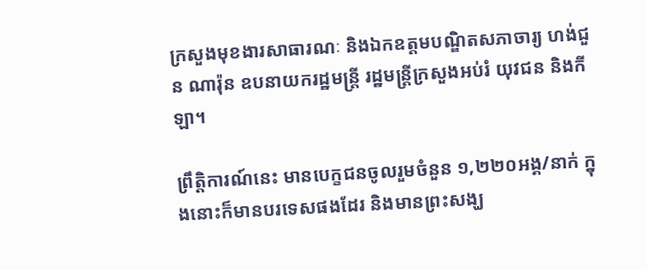ក្រសួងមុខងារសាធារណៈ និងឯកឧត្តមបណ្ឌិតសភាចារ្យ ហង់ជួន ណារ៉ុន ឧបនាយករដ្ឋមន្ត្រី រដ្ឋមន្ត្រីក្រសួងអប់រំ យុវជន និងកីឡា។

ព្រឹត្តិការណ៍នេះ មានបេក្ខជនចូលរួមចំនួន ១,២២០អង្គ/នាក់ ក្នុងនោះក៏មានបរទេសផងដែរ និងមានព្រះសង្ឃ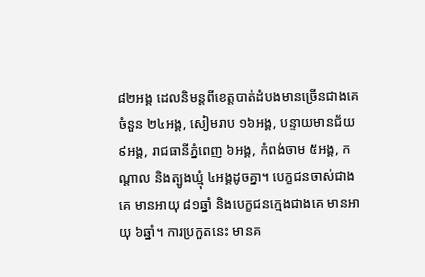៨២អង្គ ដេលនិមន្តពីខេត្តបាត់ដំបងមានច្រើនជាងគេចំនួន ២៤អង្គ, សៀមរាប ១៦អង្គ, បន្ទាយមានជ័យ ៩អង្គ, រាជធានីភ្នំពេញ ៦អង្គ, កំពង់ចាម ៥អង្គ, កណ្ដាល និងត្បូងឃ្មុំ ៤អង្គដូចគ្នា។ បេក្ខជនចាស់ជាងគេ មានអាយុ ៨១ឆ្នាំ និងបេក្ខជនក្មេងជាងគេ មានអាយុ ៦ឆ្នាំ។ ការប្រកួតនេះ មានគ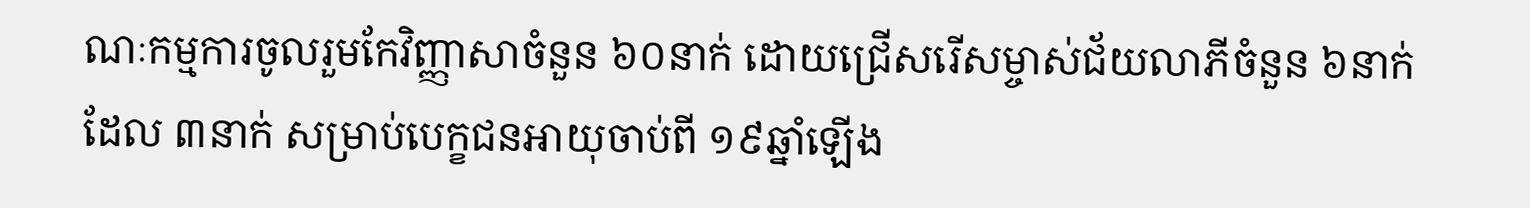ណៈកម្មការចូលរួមកែវិញ្ញាសាចំនួន ៦០នាក់ ដោយជ្រើសរើសម្ចាស់ជ័យលាភីចំនួន ៦នាក់ ដែល ៣នាក់ សម្រាប់បេក្ខជនអាយុចាប់ពី ១៩ឆ្នាំឡើង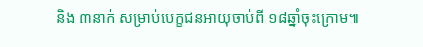និង ៣នាក់ សម្រាប់បេក្ខជនអាយុចាប់ពី ១៨ឆ្នាំចុះក្រោម៕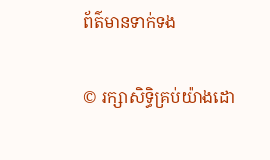ព័ត៌មានទាក់ទង

© រក្សាសិទ្ធិគ្រប់យ៉ាងដោ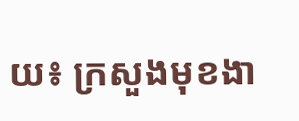យ៖ ក្រសួងមុខងា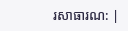រសាធារណ: |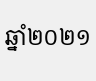ឆ្នាំ២០២១